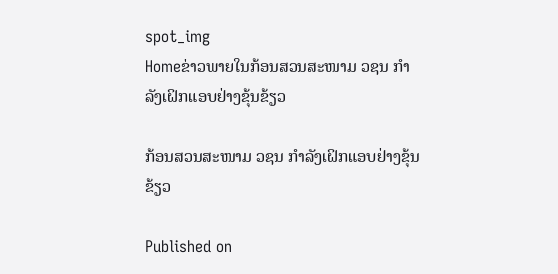spot_img
Homeຂ່າວພາຍໃນກ້ອນສວນສະໜາມ ວຊນ ກຳລັງເຝິກແອບຢ່າງຂຸ້ນຂ້ຽວ

ກ້ອນສວນສະໜາມ ວຊນ ກຳລັງເຝິກແອບຢ່າງຂຸ້ນຂ້ຽວ

Published on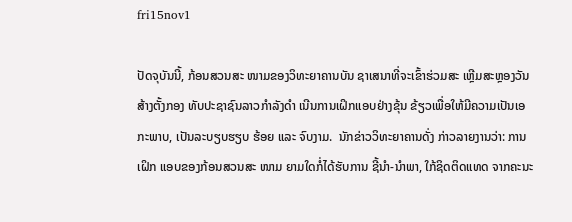fri15nov1

ປັດຈຸບັນນີ້, ກ້ອນສວນສະ ໜາມຂອງວິທະຍາຄານບັນ ຊາເສນາທີ່ຈະເຂົ້າຮ່ວມສະ ເຫຼີມສະຫຼອງວັນສ້າງຕັ້ງກອງ ທັບປະຊາຊົນລາວກຳລັງດຳ ເນີນການເຝິກແອບຢ່າງຂຸ້ນ ຂ້ຽວເພື່ອໃຫ້ມີຄວາມເປັນເອ ກະພາບ, ເປັນລະບຽບຮຽບ ຮ້ອຍ ແລະ ຈົບງາມ.  ນັກຂ່າວວິທະຍາຄານດັ່ງ ກ່າວລາຍງານວ່າ: ການເຝິກ ແອບຂອງກ້ອນສວນສະ ໜາມ ຍາມໃດກໍ່ໄດ້ຮັບການ ຊີ້ນຳ-ນຳພາ, ໃກ້ຊິດຕິດແທດ ຈາກຄະນະ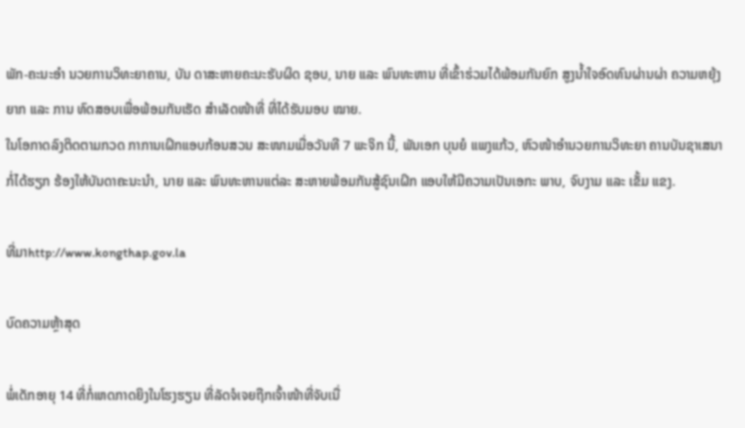ພັກ-ຄະນະອຳ ນວຍການວິທະຍາຄານ, ບັນ ດາສະຫາຍຄະນະຮັບຜິດ ຊອບ, ນາຍ ແລະ ພົນທະຫານ ທີ່ເຂົ້າຮ່ວມໄດ້ພ້ອມກັນຍົກ ສູງນ້ຳໃຈອົດທົນຜ່ານຜ່າ ຄວາມຫຍຸ້ງຍາກ ແລະ ການ ທົດສອບເພື່ອພ້ອມກັນເຮັດ ສຳເລັດໜ້າທີ່ ທີ່ໄດ້ຮັບມອບ ໝາຍ.
ໃນໂອກາດລົງຕິດຕາມກວດ ກາການເຝິກແອບກ້ອນສວນ ສະໜາມເມື່ອວັນທີ 7 ພະຈິກ ນີ້, ພັນເອກ ບຸນຍໍ ແພງແກ້ວ, ຫົວໜ້າອຳນວຍການວິທະຍາ ຄານບັນຊາເສນາກໍ່ໄດ້ຮຽກ ຮ້ອງໃຫ້ບັນດາຄະນະນຳ, ນາຍ ແລະ ພົນທະຫານແຕ່ລະ ສະຫາຍພ້ອມກັນສູ້ຊົນເຝິກ ແອບໃຫ້ມີຄວາມເປັນເອກະ ພາບ, ຈົບງາມ ແລະ ເຂັ້ມ ແຂງ.

ທີ່ມາhttp://www.kongthap.gov.la

ບົດຄວາມຫຼ້າສຸດ

ພໍ່ເດັກອາຍຸ 14 ທີ່ກໍ່ເຫດກາດຍິງໃນໂຮງຮຽນ ທີ່ລັດຈໍເຈຍຖືກເຈົ້າໜ້າທີ່ຈັບເນື່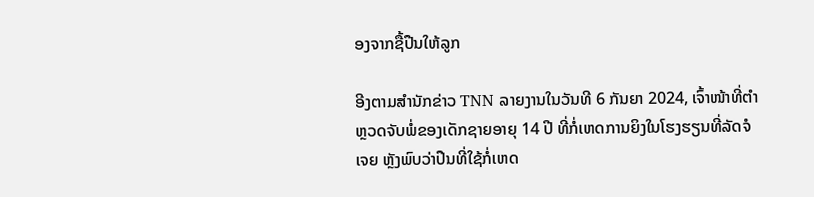ອງຈາກຊື້ປືນໃຫ້ລູກ

ອີງຕາມສຳນັກຂ່າວ TNN ລາຍງານໃນວັນທີ 6 ກັນຍາ 2024, ເຈົ້າໜ້າທີ່ຕຳຫຼວດຈັບພໍ່ຂອງເດັກຊາຍອາຍຸ 14 ປີ ທີ່ກໍ່ເຫດການຍິງໃນໂຮງຮຽນທີ່ລັດຈໍເຈຍ ຫຼັງພົບວ່າປືນທີ່ໃຊ້ກໍ່ເຫດ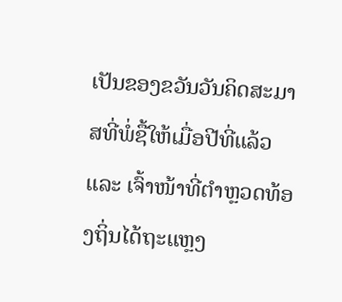ເປັນຂອງຂວັນວັນຄິດສະມາສທີ່ພໍ່ຊື້ໃຫ້ເມື່ອປີທີ່ແລ້ວ ແລະ ເຈົ້າໜ້າທີ່ຕຳຫຼວດທ້ອງຖິ່ນໄດ້ຖະແຫຼງ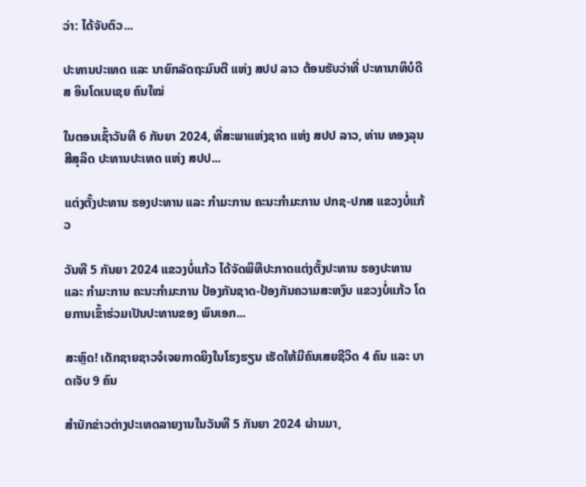ວ່າ: ໄດ້ຈັບຕົວ...

ປະທານປະເທດ ແລະ ນາຍົກລັດຖະມົນຕີ ແຫ່ງ ສປປ ລາວ ຕ້ອນຮັບວ່າທີ່ ປະທານາທິບໍດີ ສ ອິນໂດເນເຊຍ ຄົນໃໝ່

ໃນຕອນເຊົ້າວັນທີ 6 ກັນຍາ 2024, ທີ່ສະພາແຫ່ງຊາດ ແຫ່ງ ສປປ ລາວ, ທ່ານ ທອງລຸນ ສີສຸລິດ ປະທານປະເທດ ແຫ່ງ ສປປ...

ແຕ່ງຕັ້ງປະທານ ຮອງປະທານ ແລະ ກຳມະການ ຄະນະກຳມະການ ປກຊ-ປກສ ແຂວງບໍ່ແກ້ວ

ວັນທີ 5 ກັນຍາ 2024 ແຂວງບໍ່ແກ້ວ ໄດ້ຈັດພິທີປະກາດແຕ່ງຕັ້ງປະທານ ຮອງປະທານ ແລະ ກຳມະການ ຄະນະກຳມະການ ປ້ອງກັນຊາດ-ປ້ອງກັນຄວາມສະຫງົບ ແຂວງບໍ່ແກ້ວ ໂດຍການເຂົ້າຮ່ວມເປັນປະທານຂອງ ພົນເອກ...

ສະຫຼົດ! ເດັກຊາຍຊາວຈໍເຈຍກາດຍິງໃນໂຮງຮຽນ ເຮັດໃຫ້ມີຄົນເສຍຊີວິດ 4 ຄົນ ແລະ ບາດເຈັບ 9 ຄົນ

ສຳນັກຂ່າວຕ່າງປະເທດລາຍງານໃນວັນທີ 5 ກັນຍາ 2024 ຜ່ານມາ,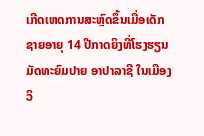ເກີດເຫດການສະຫຼົດຂຶ້ນເມື່ອເດັກຊາຍອາຍຸ 14 ປີກາດຍິງທີ່ໂຮງຮຽນມັດທະຍົມປາຍ ອາປາລາຊີ ໃນເມືອງວິ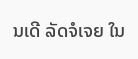ນເດີ ລັດຈໍເຈຍ ໃນ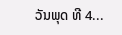ວັນພຸດ ທີ 4...